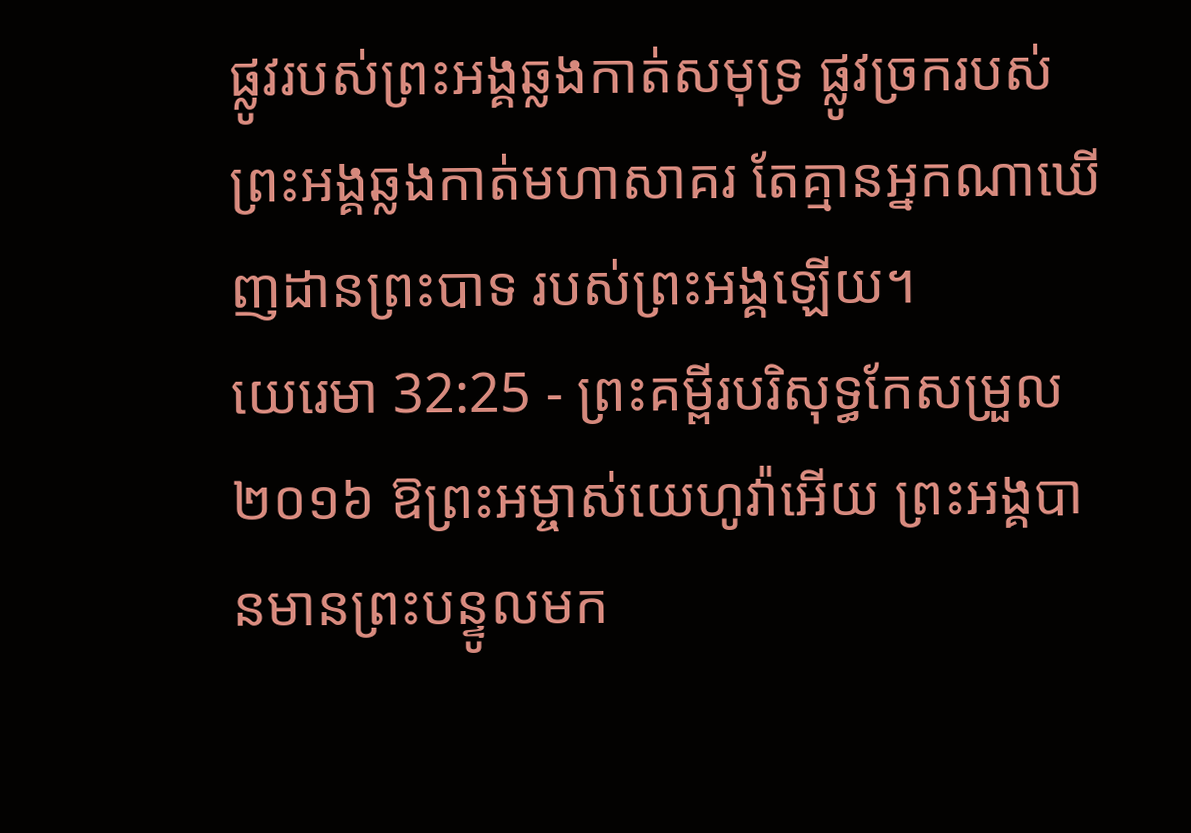ផ្លូវរបស់ព្រះអង្គឆ្លងកាត់សមុទ្រ ផ្លូវច្រករបស់ព្រះអង្គឆ្លងកាត់មហាសាគរ តែគ្មានអ្នកណាឃើញដានព្រះបាទ របស់ព្រះអង្គឡើយ។
យេរេមា 32:25 - ព្រះគម្ពីរបរិសុទ្ធកែសម្រួល ២០១៦ ឱព្រះអម្ចាស់យេហូវ៉ាអើយ ព្រះអង្គបានមានព្រះបន្ទូលមក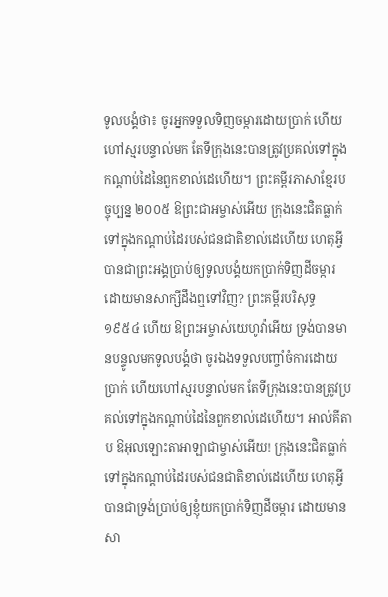ទូលបង្គំថា៖ ចូរអ្នកទទួលទិញចម្ការដោយប្រាក់ ហើយហៅស្មរបន្ទាល់មក តែទីក្រុងនេះបានត្រូវប្រគល់ទៅក្នុងកណ្ដាប់ដៃនៃពួកខាល់ដេហើយ។ ព្រះគម្ពីរភាសាខ្មែរបច្ចុប្បន្ន ២០០៥ ឱព្រះជាអម្ចាស់អើយ ក្រុងនេះជិតធ្លាក់ទៅក្នុងកណ្ដាប់ដៃរបស់ជនជាតិខាល់ដេហើយ ហេតុអ្វីបានជាព្រះអង្គប្រាប់ឲ្យទូលបង្គំយកប្រាក់ទិញដីចម្ការ ដោយមានសាក្សីដឹងឮទៅវិញ? ព្រះគម្ពីរបរិសុទ្ធ ១៩៥៤ ហើយ ឱព្រះអម្ចាស់យេហូវ៉ាអើយ ទ្រង់បានមានបន្ទូលមកទូលបង្គំថា ចូរឯងទទួលបញ្ចាំចំការដោយប្រាក់ ហើយហៅស្មរបន្ទាល់មក តែទីក្រុងនេះបានត្រូវប្រគល់ទៅក្នុងកណ្តាប់ដៃនៃពួកខាល់ដេហើយ។ អាល់គីតាប ឱអុលឡោះតាអាឡាជាម្ចាស់អើយ! ក្រុងនេះជិតធ្លាក់ទៅក្នុងកណ្ដាប់ដៃរបស់ជនជាតិខាល់ដេហើយ ហេតុអ្វីបានជាទ្រង់ប្រាប់ឲ្យខ្ញុំយកប្រាក់ទិញដីចម្ការ ដោយមានសា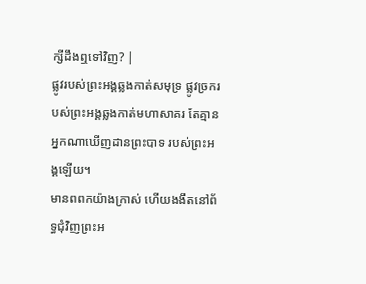ក្សីដឹងឮទៅវិញ? |
ផ្លូវរបស់ព្រះអង្គឆ្លងកាត់សមុទ្រ ផ្លូវច្រករបស់ព្រះអង្គឆ្លងកាត់មហាសាគរ តែគ្មានអ្នកណាឃើញដានព្រះបាទ របស់ព្រះអង្គឡើយ។
មានពពកយ៉ាងក្រាស់ ហើយងងឹតនៅព័ទ្ធជុំវិញព្រះអ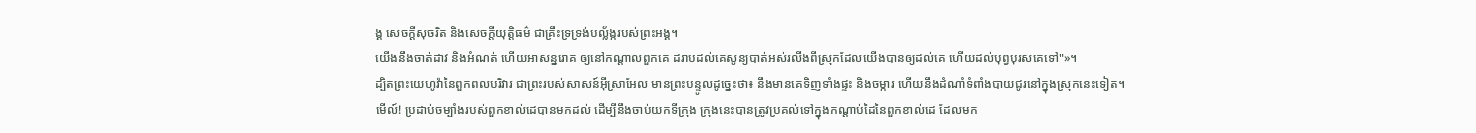ង្គ សេចក្ដីសុចរិត និងសេចក្ដីយុត្តិធម៌ ជាគ្រឹះទ្រទ្រង់បល្ល័ង្ករបស់ព្រះអង្គ។
យើងនឹងចាត់ដាវ និងអំណត់ ហើយអាសន្នរោគ ឲ្យនៅកណ្ដាលពួកគេ ដរាបដល់គេសូន្យបាត់អស់រលីងពីស្រុកដែលយើងបានឲ្យដល់គេ ហើយដល់បុព្វបុរសគេទៅ"»។
ដ្បិតព្រះយេហូវ៉ានៃពួកពលបរិវារ ជាព្រះរបស់សាសន៍អ៊ីស្រាអែល មានព្រះបន្ទូលដូច្នេះថា៖ នឹងមានគេទិញទាំងផ្ទះ និងចម្ការ ហើយនឹងដំណាំទំពាំងបាយជូរនៅក្នុងស្រុកនេះទៀត។
មើល៍! ប្រដាប់ចម្បាំងរបស់ពួកខាល់ដេបានមកដល់ ដើម្បីនឹងចាប់យកទីក្រុង ក្រុងនេះបានត្រូវប្រគល់ទៅក្នុងកណ្ដាប់ដៃនៃពួកខាល់ដេ ដែលមក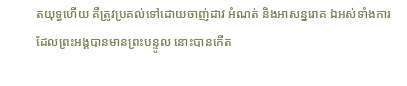តយុទ្ធហើយ គឺត្រូវប្រគល់ទៅដោយចាញ់ដាវ អំណត់ និងអាសន្នរោគ ឯអស់ទាំងការដែលព្រះអង្គបានមានព្រះបន្ទូល នោះបានកើត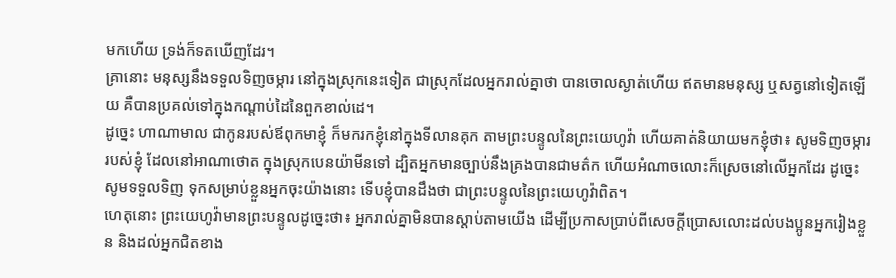មកហើយ ទ្រង់ក៏ទតឃើញដែរ។
គ្រានោះ មនុស្សនឹងទទួលទិញចម្ការ នៅក្នុងស្រុកនេះទៀត ជាស្រុកដែលអ្នករាល់គ្នាថា បានចោលស្ងាត់ហើយ ឥតមានមនុស្ស ឬសត្វនៅទៀតឡើយ គឺបានប្រគល់ទៅក្នុងកណ្ដាប់ដៃនៃពួកខាល់ដេ។
ដូច្នេះ ហាណាមាល ជាកូនរបស់ឪពុកមាខ្ញុំ ក៏មករកខ្ញុំនៅក្នុងទីលានគុក តាមព្រះបន្ទូលនៃព្រះយេហូវ៉ា ហើយគាត់និយាយមកខ្ញុំថា៖ សូមទិញចម្ការរបស់ខ្ញុំ ដែលនៅអាណាថោត ក្នុងស្រុកបេនយ៉ាមីនទៅ ដ្បិតអ្នកមានច្បាប់នឹងគ្រងបានជាមត៌ក ហើយអំណាចលោះក៏ស្រេចនៅលើអ្នកដែរ ដូច្នេះ សូមទទួលទិញ ទុកសម្រាប់ខ្លួនអ្នកចុះយ៉ាងនោះ ទើបខ្ញុំបានដឹងថា ជាព្រះបន្ទូលនៃព្រះយេហូវ៉ាពិត។
ហេតុនោះ ព្រះយេហូវ៉ាមានព្រះបន្ទូលដូច្នេះថា៖ អ្នករាល់គ្នាមិនបានស្តាប់តាមយើង ដើម្បីប្រកាសប្រាប់ពីសេចក្ដីប្រោសលោះដល់បងប្អូនអ្នករៀងខ្លួន និងដល់អ្នកជិតខាង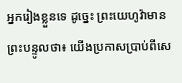អ្នករៀងខ្លួនទេ ដូច្នេះ ព្រះយេហូវ៉ាមានព្រះបន្ទូលថា៖ យើងប្រកាសប្រាប់ពីសេ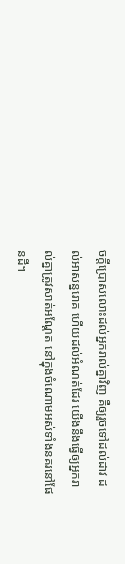ចក្ដីប្រោសលោះដល់អ្នករាល់គ្នាវិញ គឺឲ្យរួចទៅដល់ដាវ ដល់អាសន្នរោគ ហើយដល់អំណត់ដែរ យើងនឹងធ្វើឲ្យអ្នករាល់គ្នាត្រូវសាត់អណ្តែត នៅក្នុងចំណោមអស់ទាំងនគរនៅផែនដី។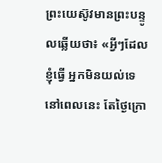ព្រះយេស៊ូវមានព្រះបន្ទូលឆ្លើយថា៖ «អ្វីៗដែលខ្ញុំធ្វើ អ្នកមិនយល់ទេនៅពេលនេះ តែថ្ងៃក្រោ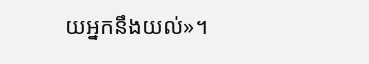យអ្នកនឹងយល់»។